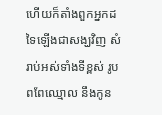ហើយក៏តាំងពួកអ្នកដទៃឡើងជាសង្ឃវិញ សំរាប់អស់ទាំងទីខ្ពស់ រូបពពែឈ្មោល នឹងកូន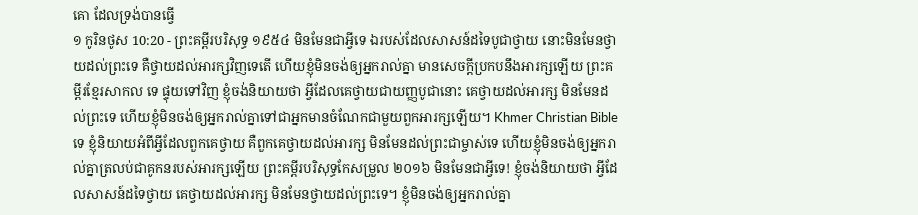គោ ដែលទ្រង់បានធ្វើ
១ កូរិនថូស 10:20 - ព្រះគម្ពីរបរិសុទ្ធ ១៩៥៤ មិនមែនជាអ្វីទេ ឯរបស់ដែលសាសន៍ដទៃបូជាថ្វាយ នោះមិនមែនថ្វាយដល់ព្រះទេ គឺថ្វាយដល់អារក្សវិញទេតើ ហើយខ្ញុំមិនចង់ឲ្យអ្នករាល់គ្នា មានសេចក្ដីប្រកបនឹងអារក្សឡើយ ព្រះគម្ពីរខ្មែរសាកល ទេ ផ្ទុយទៅវិញ ខ្ញុំចង់និយាយថា អ្វីដែលគេថ្វាយជាយញ្ញបូជានោះ គេថ្វាយដល់អារក្ស មិនមែនដល់ព្រះទេ ហើយខ្ញុំមិនចង់ឲ្យអ្នករាល់គ្នាទៅជាអ្នកមានចំណែកជាមួយពួកអារក្សឡើយ។ Khmer Christian Bible ទេ ខ្ញុំនិយាយអំពីអ្វីដែលពួកគេថ្វាយ គឺពួកគេថ្វាយដល់អារក្ស មិនមែនដល់ព្រះជាម្ចាស់ទេ ហើយខ្ញុំមិនចង់ឲ្យអ្នករាល់គ្នាត្រលប់ជាគូកនរបស់អារក្សឡើយ ព្រះគម្ពីរបរិសុទ្ធកែសម្រួល ២០១៦ មិនមែនជាអ្វីទេ! ខ្ញុំចង់និយាយថា អ្វីដែលសាសន៍ដទៃថ្វាយ គេថ្វាយដល់អារក្ស មិនមែនថ្វាយដល់ព្រះទេ។ ខ្ញុំមិនចង់ឲ្យអ្នករាល់គ្នា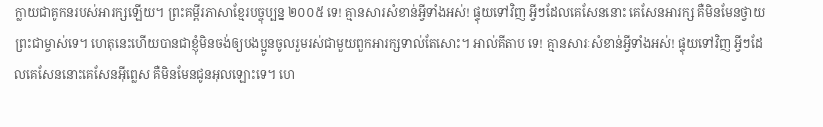ក្លាយជាគូកនរបស់អារក្សឡើយ។ ព្រះគម្ពីរភាសាខ្មែរបច្ចុប្បន្ន ២០០៥ ទេ! គ្មានសារសំខាន់អ្វីទាំងអស់! ផ្ទុយទៅវិញ អ្វីៗដែលគេសែននោះ គេសែនអារក្ស គឺមិនមែនថ្វាយព្រះជាម្ចាស់ទេ។ ហេតុនេះហើយបានជាខ្ញុំមិនចង់ឲ្យបងប្អូនចូលរួមរស់ជាមួយពួកអារក្សទាល់តែសោះ។ អាល់គីតាប ទេ! គ្មានសារៈសំខាន់អ្វីទាំងអស់! ផ្ទុយទៅវិញ អ្វីៗដែលគេសែននោះគេសែនអ៊ីព្លេស គឺមិនមែនជូនអុលឡោះទេ។ ហេ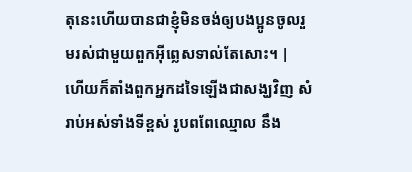តុនេះហើយបានជាខ្ញុំមិនចង់ឲ្យបងប្អូនចូលរួមរស់ជាមួយពួកអ៊ីព្លេសទាល់តែសោះ។ |
ហើយក៏តាំងពួកអ្នកដទៃឡើងជាសង្ឃវិញ សំរាប់អស់ទាំងទីខ្ពស់ រូបពពែឈ្មោល នឹង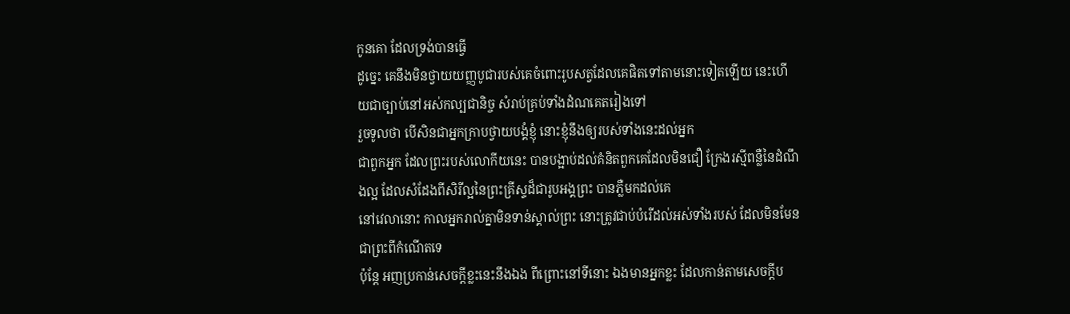កូនគោ ដែលទ្រង់បានធ្វើ
ដូច្នេះ គេនឹងមិនថ្វាយយញ្ញបូជារបស់គេចំពោះរូបសត្វដែលគេផិតទៅតាមនោះទៀតឡើយ នេះហើយជាច្បាប់នៅអស់កល្បជានិច្ច សំរាប់គ្រប់ទាំងដំណគេតរៀងទៅ
រួចទូលថា បើសិនជាអ្នកក្រាបថ្វាយបង្គំខ្ញុំ នោះខ្ញុំនឹងឲ្យរបស់ទាំងនេះដល់អ្នក
ជាពួកអ្នក ដែលព្រះរបស់លោកីយនេះ បានបង្អាប់ដល់គំនិតពួកគេដែលមិនជឿ ក្រែងរស្មីពន្លឺនៃដំណឹងល្អ ដែលសំដែងពីសិរីល្អនៃព្រះគ្រីស្ទដ៏ជារូបអង្គព្រះ បានភ្លឺមកដល់គេ
នៅវេលានោះ កាលអ្នករាល់គ្នាមិនទាន់ស្គាល់ព្រះ នោះត្រូវជាប់បំរើដល់អស់ទាំងរបស់ ដែលមិនមែនជាព្រះពីកំណើតទេ
ប៉ុន្តែ អញប្រកាន់សេចក្ដីខ្លះនេះនឹងឯង ពីព្រោះនៅទីនោះ ឯងមានអ្នកខ្លះ ដែលកាន់តាមសេចក្ដីប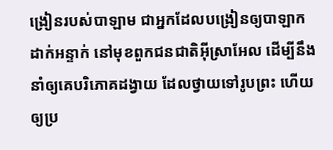ង្រៀនរបស់បាឡាម ជាអ្នកដែលបង្រៀនឲ្យបាឡាកដាក់អន្ទាក់ នៅមុខពួកជនជាតិអ៊ីស្រាអែល ដើម្បីនឹងនាំឲ្យគេបរិភោគដង្វាយ ដែលថ្វាយទៅរូបព្រះ ហើយឲ្យប្រ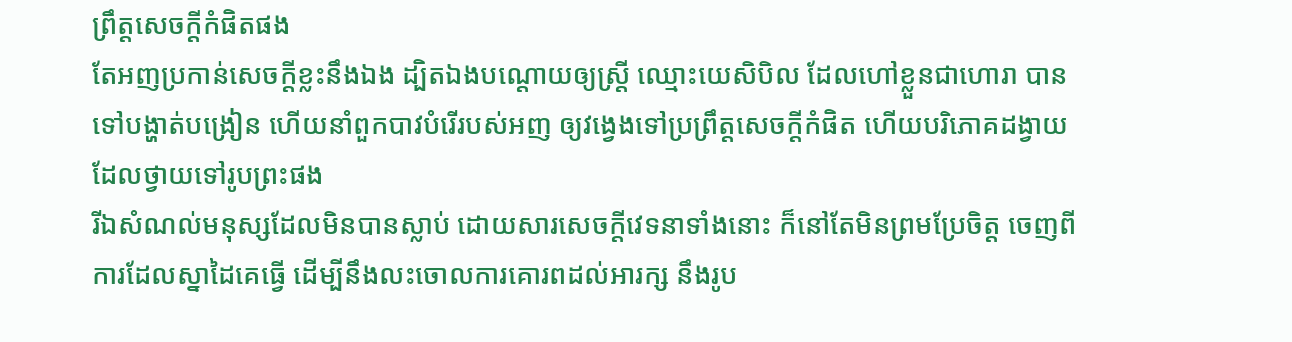ព្រឹត្តសេចក្ដីកំផិតផង
តែអញប្រកាន់សេចក្ដីខ្លះនឹងឯង ដ្បិតឯងបណ្តោយឲ្យស្ត្រី ឈ្មោះយេសិបិល ដែលហៅខ្លួនជាហោរា បានទៅបង្ហាត់បង្រៀន ហើយនាំពួកបាវបំរើរបស់អញ ឲ្យវង្វេងទៅប្រព្រឹត្តសេចក្ដីកំផិត ហើយបរិភោគដង្វាយដែលថ្វាយទៅរូបព្រះផង
រីឯសំណល់មនុស្សដែលមិនបានស្លាប់ ដោយសារសេចក្ដីវេទនាទាំងនោះ ក៏នៅតែមិនព្រមប្រែចិត្ត ចេញពីការដែលស្នាដៃគេធ្វើ ដើម្បីនឹងលះចោលការគោរពដល់អារក្ស នឹងរូប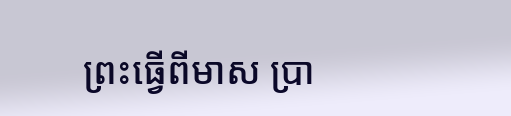ព្រះធ្វើពីមាស ប្រា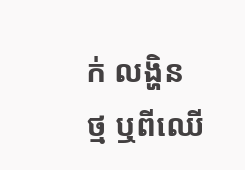ក់ លង្ហិន ថ្ម ឬពីឈើ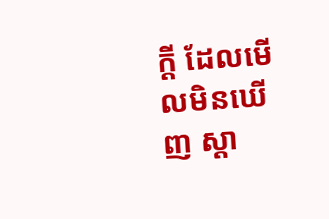ក្តី ដែលមើលមិនឃើញ ស្តា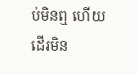ប់មិនឮ ហើយដើរមិន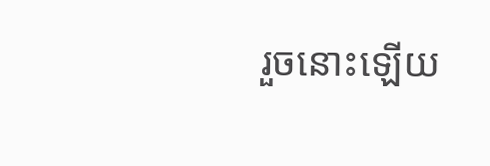រួចនោះឡើយ